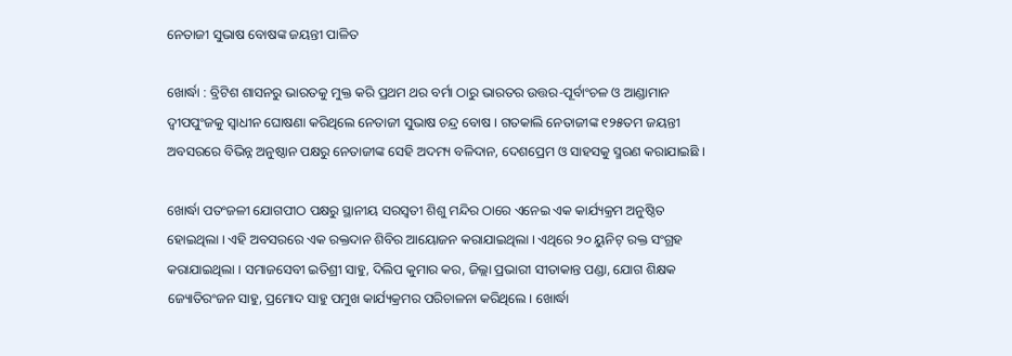ନେତାଜୀ ସୁଭାଷ ବୋଷଙ୍କ ଜୟନ୍ତୀ ପାଳିତ

ଖୋର୍ଦ୍ଧା : ବ୍ରିଟିଶ ଶାସନରୁ ଭାରତକୁ ମୁକ୍ତ କରି ପ୍ରଥମ ଥର ବର୍ମା ଠାରୁ ଭାରତର ଉତ୍ତର-ପୂର୍ବାଂଚଳ ଓ ଆଣ୍ଡାମାନ ଦ୍ୱୀପପୁଂଜକୁ ସ୍ୱାଧୀନ ଘୋଷଣା କରିଥିଲେ ନେତାଜୀ ସୁଭାଷ ଚନ୍ଦ୍ର ବୋଷ । ଗତକାଲି ନେତାଜୀଙ୍କ ୧୨୫ତମ ଜୟନ୍ତୀ ଅବସରରେ ବିଭିନ୍ନ ଅନୁଷ୍ଠାନ ପକ୍ଷରୁ ନେତାଜୀଙ୍କ ସେହି ଅଦମ୍ୟ ବଳିଦାନ, ଦେଶପ୍ରେମ ଓ ସାହସକୁ ସ୍ମରଣ କରାଯାଇଛି ।

ଖୋର୍ଦ୍ଧା ପତଂଜଳୀ ଯୋଗପୀଠ ପକ୍ଷରୁ ସ୍ଥାନୀୟ ସରସ୍ୱତୀ ଶିଶୁ ମନ୍ଦିର ଠାରେ ଏନେଇ ଏକ କାର୍ଯ୍ୟକ୍ରମ ଅନୁଷ୍ଠିତ ହୋଇଥିଲା । ଏହି ଅବସରରେ ଏକ ରକ୍ତଦାନ ଶିବିର ଆୟୋଜନ କରାଯାଇଥିଲା । ଏଥିରେ ୨୦ ୟୁନିଟ୍ ରକ୍ତ ସଂଗ୍ରହ କରାଯାଇଥିଲା । ସମାଜସେବୀ ଇତିଶ୍ରୀ ସାହୁ, ଦିଲିପ କୁମାର କର, ଜିଲ୍ଲା ପ୍ରଭାରୀ ସୀତାକାନ୍ତ ପଣ୍ଡା, ଯୋଗ ଶିକ୍ଷକ ଜ୍ୟୋତିରଂଜନ ସାହୁ, ପ୍ରମୋଦ ସାହୁ ପମୁଖ କାର୍ଯ୍ୟକ୍ରମର ପରିଚାଳନା କରିଥିଲେ । ଖୋର୍ଦ୍ଧା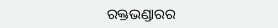ରକ୍ତଭଣ୍ଡାରର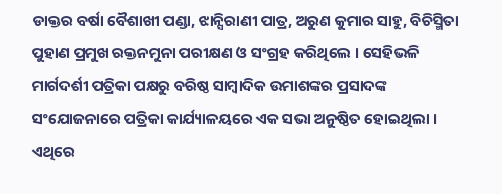ଡାକ୍ତର ବର୍ଷା ବୈଶାଖୀ ପଣ୍ଡା, ଝାନ୍ସିରାଣୀ ପାତ୍ର, ଅରୁଣ କୁମାର ସାହୁ, ବିଚିସ୍ମିତା ପୁହାଣ ପ୍ରମୁଖ ରକ୍ତନମୁନା ପରୀକ୍ଷଣ ଓ ସଂଗ୍ରହ କରିଥିଲେ । ସେହିଭଳି ମାର୍ଗଦର୍ଶୀ ପତ୍ରିକା ପକ୍ଷରୁ ବରିଷ୍ଠ ସାମ୍ବାଦିକ ଉମାଶଙ୍କର ପ୍ରସାଦଙ୍କ ସଂଯୋଜନାରେ ପତ୍ରିକା କାର୍ଯ୍ୟାଳୟରେ ଏକ ସଭା ଅନୁଷ୍ଠିତ ହୋଇଥିଲା । ଏଥିରେ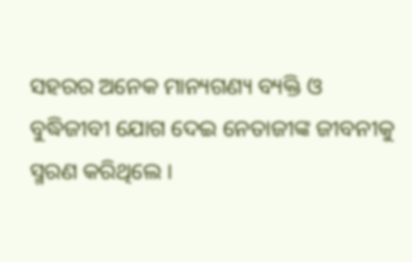ସହରର ଅନେକ ମାନ୍ୟଗଣ୍ୟ ବ୍ୟକ୍ତି ଓ ବୁଦ୍ଧିଜୀବୀ ଯୋଗ ଦେଇ ନେତାଜୀଙ୍କ ଜୀବନୀକୁ ସ୍ମରଣ କରିଥିଲେ ।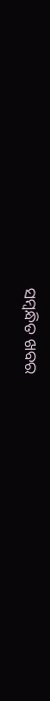ସମ୍ବନ୍ଧିତ ଖବର